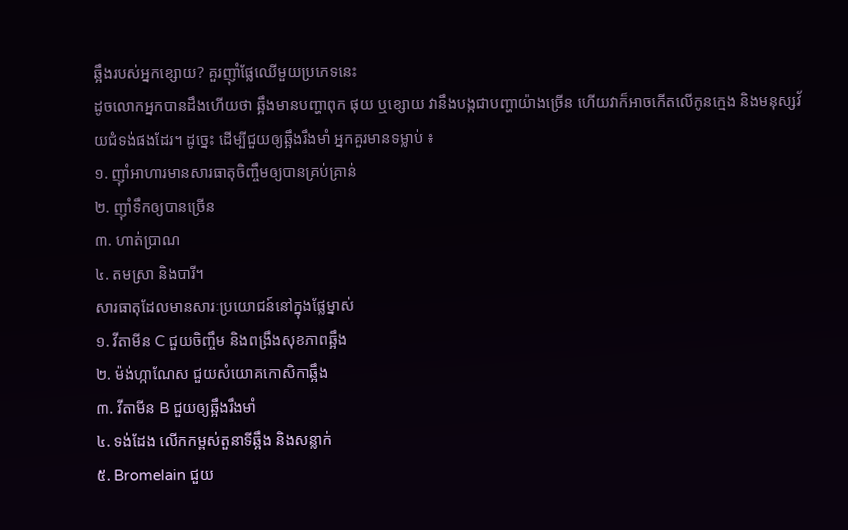ឆ្អឹងរបស់អ្នកខ្សោយ? គួរញ៉ាំផ្លែឈើមួយប្រភេទនេះ
ដូចលោកអ្នកបានដឹងហើយថា ឆ្អឹងមានបញ្ហាពុក ផុយ ឬខ្សោយ វានឹងបង្កជាបញ្ហាយ៉ាងច្រើន ហើយវាក៏អាចកើតលើកូនក្មេង និងមនុស្សវ័យជំទង់ផងដែរ។ ដូច្នេះ ដើម្បីជួយឲ្យឆ្អឹងរឹងមាំ អ្នកគួរមានទម្លាប់ ៖
១. ញ៉ាំអាហារមានសារធាតុចិញ្ចឹមឲ្យបានគ្រប់គ្រាន់
២. ញ៉ាំទឹកឲ្យបានច្រើន
៣. ហាត់ប្រាណ
៤. តមស្រា និងបារី។
សារធាតុដែលមានសារៈប្រយោជន៍នៅក្នុងផ្លែម្នាស់
១. វីតាមីន C ជួយចិញ្ចឹម និងពង្រឹងសុខភាពឆ្អឹង
២. ម៉ង់ហ្កាណែស ជួយសំយោគកោសិកាឆ្អឹង
៣. វីតាមីន B ជួយឲ្យឆ្អឹងរឹងមាំ
៤. ទង់ដែង លើកកម្ពស់តួនាទីឆ្អឹង និងសន្លាក់
៥. Bromelain ជួយ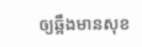ឲ្យឆ្អឹងមានសុខ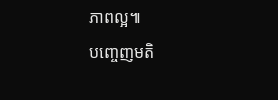ភាពល្អ៕
បញ្ចេញមតិ